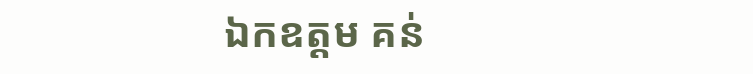ឯកឧត្តម គន់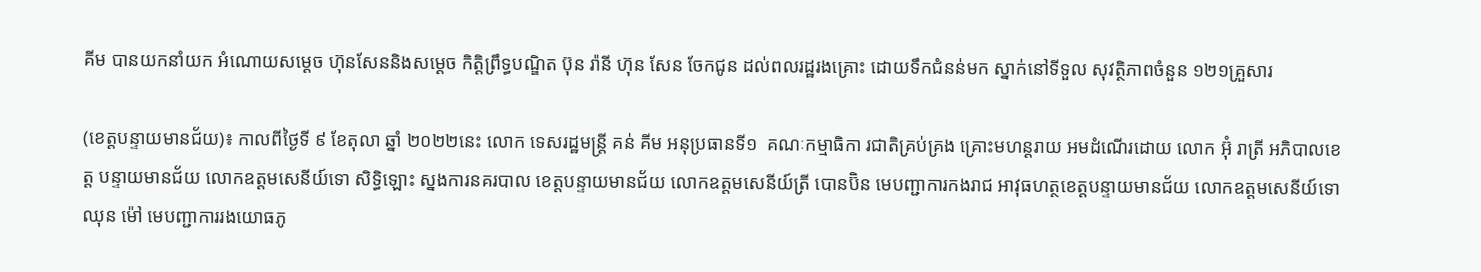គីម បានយកនាំយក អំណោយសម្តេច ហ៊ុនសែននិងសម្ដេច កិត្តិព្រឹទ្ធបណ្ឌិត ប៊ុន រ៉ានី ហ៊ុន សែន ចែកជូន ដល់ពលរដ្ឋរងគ្រោះ ដោយទឹកជំនន់មក ស្នាក់នៅទីទួល សុវត្ថិភាពចំនួន ១២១គ្រួសារ

(ខេត្តបន្ទាយមានជ័យ)៖ កាលពីថ្ងៃទី ៩ ខែតុលា ឆ្នាំ ២០២២នេះ លោក ទេសរដ្ឋមន្រ្តី គន់ គីម អនុប្រធានទី១  គណៈកម្មាធិកា រជាតិគ្រប់គ្រង គ្រោះមហន្តរាយ អមដំណើរដោយ លោក អ៊ុំ រាត្រី អភិបាលខេត្ត បន្ទាយមានជ័យ លោកឧត្តមសេនីយ៍ទោ សិទ្ធិឡោះ ស្នងការនគរបាល ខេត្តបន្ទាយមានជ័យ លោកឧត្តមសេនីយ៍ត្រី បោនប៊ិន មេបញ្ជាការកងរាជ អាវុធហត្ថខេត្តបន្ទាយមានជ័យ លោកឧត្តមសេនីយ៍ទោ ឈុន ម៉ៅ មេបញ្ជាការរងយោធភូ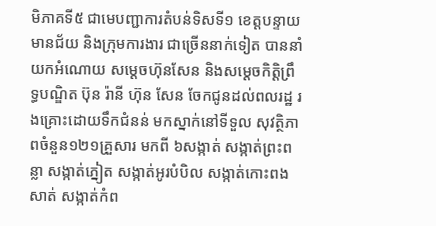មិភាគទី៥ ជាមេបញ្ជាការតំបន់ទិសទី១ ខេត្តបន្ទាយមានជ័យ និងក្រុមការងារ ជាច្រើននាក់ទៀត បាននាំយកអំណោយ សម្តេចហ៊ុនសែន និងសម្ដេចកិត្តិព្រឹទ្ធបណ្ឌិត ប៊ុន រ៉ានី ហ៊ុន សែន ចែកជូនដល់ពលរដ្ឋ រងគ្រោះដោយទឹកជំនន់ មកស្នាក់នៅទីទួល សុវត្ថិភាពចំនួន១២១គ្រួសារ មកពី ៦សង្កាត់ សង្កាត់ព្រះពន្លា សង្កាត់ភ្នៀត សង្កាត់អូរបំបិល សង្កាត់កោះពងសាត់ សង្កាត់កំព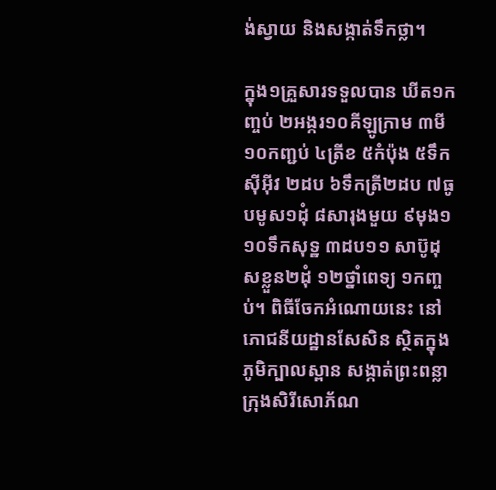ង់ស្វាយ និងសង្កាត់ទឹកថ្លា។

ក្នុង១គ្រួសារទទួលបាន ឃីត១កញ្ចប់ ២អង្ករ១០គីឡូក្រាម ៣មី១០កញ្ជប់ ៤ត្រីខ ៥កំប៉ុង ៥ទឹកស៊ីអ៊ីវ ២ដប ៦ទឹកត្រី២ដប ៧ធូបមូស១ដុំ ៨សារុងមួយ ៩មុង១ ១០ទឹកសុទ្ឋ ៣ដប១១ សាប៊ូដុសខ្លួន២ដុំ ១២ថ្នាំពេទ្យ ១កញ្ចប់។ ពិធីចែកអំណោយនេះ នៅភោជនីយដ្ឋានសែសិន ស្ថិតក្នុងភូមិក្បាលស្ពាន សង្កាត់ព្រះពន្លា ក្រុងសិរីសោភ័ណ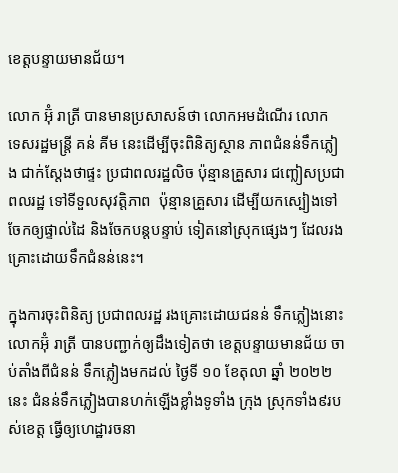ខេត្តបន្ទាយមានជ័យ។

លោក អ៊ុំ រាត្រី បានមានប្រសាសន៍ថា លោកអមដំណើរ លោក ទេសរដ្ឋមន្ត្រី គន់ គីម នេះដើម្បីចុះពិនិត្យស្ថាន ភាពជំនន់ទឹកភ្លៀង ជាក់ស្តែងថាផ្ទះ ប្រជាពលរដ្ឋលិច ប៉ុន្មានគ្រួសារ ជញ្លៀសប្រជាពលរដ្ឋ ទៅទីទួលសុវត្តិភាព  ប៉ុន្មានគ្រួសារ ដើម្បីយកស្បៀងទៅ ចែកឲ្យផ្ទាល់ដៃ និងចែកបន្តបន្ទាប់ ទៀតនៅស្រុកផ្សេងៗ ដែលរងគ្រោះដោយទឹកជំនន់នេះ។

ក្នុងការចុះពិនិត្យ ប្រជាពលរដ្ឋ រងគ្រោះដោយជនន់ ទឹកភ្លៀងនោះ លោកអ៊ុំ រាត្រី បានបញ្ជាក់ឲ្យដឹងទៀតថា ខេត្តបន្ទាយមានជ័យ ចាប់តាំងពីជំនន់ ទឹកភ្លៀងមកដល់ ថ្ងៃទី ១០ ខែតុលា ឆ្នាំ ២០២២នេះ ជំនន់ទឹកភ្លៀងបានហក់ឡើងខ្លាំងទូទាំង ក្រុង ស្រុកទាំង៩របស់ខេត្ត ធ្វើឲ្យហេដ្ឋារចនា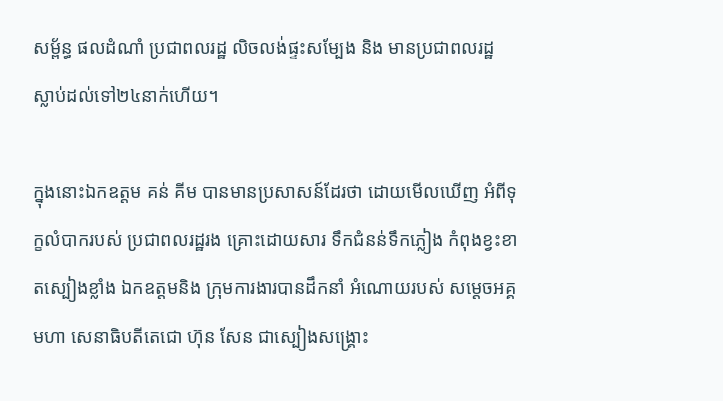សម្ព័ន្ធ ផលដំណាំ ប្រជាពលរដ្ឋ លិចលង់ផ្ទះសម្បែង និង មានប្រជាពលរដ្ឋ ស្លាប់ដល់ទៅ២៤នាក់ហើយ។

ក្នុងនោះឯកឧត្តម គន់ គីម បានមានប្រសាសន៍ដែរថា ដោយមើលឃើញ អំពីទុក្ខលំបាករបស់ ប្រជាពលរដ្ឋរង គ្រោះដោយសារ ទឹកជំនន់ទឹកភ្លៀង កំពុងខ្វះខាតស្បៀងខ្លាំង ឯកឧត្តមនិង ក្រុមការងារបានដឹកនាំ អំណោយរបស់ សម្ដេចអគ្គមហា សេនាធិបតីតេជោ ហ៊ុន សែន ជាស្បៀងសង្គ្រោះ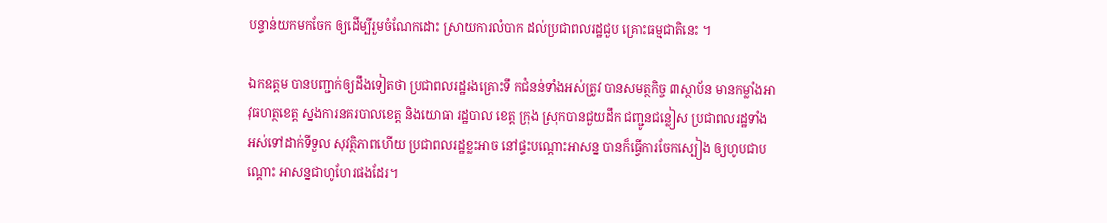បន្ទាន់យកមកចែក ឲ្យដើម្បីរួមចំណែកដោះ ស្រាយការលំបាក ដល់ប្រជាពលរដ្ឋជួប គ្រោះធម្មជាតិនេះ ។

ឯកឧត្តម បានបញ្ជាក់ឲ្យដឹងទៀតថា ប្រជាពលរដ្ឋរងគ្រោះទឹ កជំនន់ទាំងអស់ត្រូវ បានសមត្ថកិច្ច ៣ស្ថាប័ន មានកម្លាំងអាវុធហត្ថខេត្ត ស្នងការនគរបាលខេត្ត និងយោធា រដ្ឋបាល ខេត្ត ក្រុង ស្រុកបានជួយដឹក ជញ្ជូនជន្លៀស ប្រជាពលរដ្ឋទាំង អស់ទៅដាក់ទីទួល សុវត្ថិភាពហើយ ប្រជាពលរដ្ឋខ្លះអាច នៅផ្ទះបណ្តោះអាសន្ន បានក៏ធ្វើការចែកស្បៀង ឲ្យហូបជាបណ្ដោះ អាសន្នជាហូហែរផងដែរ។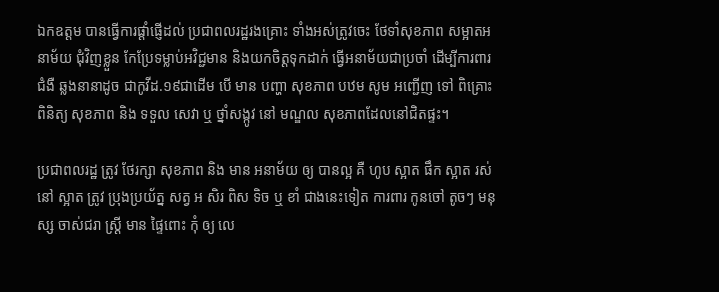ឯកឧត្តម បានធ្វើការផ្តាំផ្ញើដល់ ប្រជាពលរដ្ឋរងគ្រោះ ទាំងអស់ត្រូវចេះ ថែទាំសុខភាព សម្អាតអនាម័យ ជុំវិញខ្លួន កែប្រែទម្លាប់អវិជ្ជមាន និងយកចិត្តទុកដាក់ ធ្វើអនាម័យជាប្រចាំ ដើម្បីការពារជំងឺ ឆ្លងនានាដូច ជាកូវីដ.១៩ជាដើម បើ មាន បញ្ហា សុខភាព បឋម សូម អញ្ជើញ ទៅ ពិគ្រោះ ពិនិត្យ សុខភាព និង ទទួល សេវា ឬ ថ្នាំសង្កូវ នៅ មណ្ឌល សុខភាពដែលនៅជិតផ្ទះ។

ប្រជាពលរដ្ឋ ត្រូវ ថែរក្សា សុខភាព និង មាន អនាម័យ ឲ្យ បានល្អ គឺ ហូប ស្អាត ផឹក ស្អាត រស់នៅ ស្អាត ត្រូវ ប្រុងប្រយ័ត្ន សត្វ អ សិរ ពិស ទិច ឬ ខាំ ជាងនេះទៀត ការពារ កូនចៅ តូចៗ មនុស្ស ចាស់ជរា ស្ត្រី មាន ផ្ទៃពោះ កុំ ឲ្យ លេ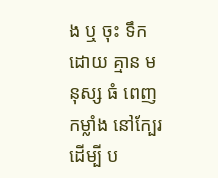ង ឬ ចុះ ទឹក ដោយ គ្មាន មនុស្ស ធំ ពេញកម្លាំង នៅក្បែរ ដើម្បី ប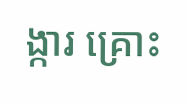ង្ការ គ្រោះ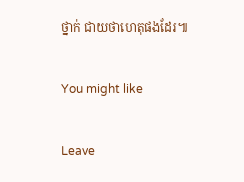ថ្នាក់ ជាយថាហេតុផងដែរ៕

You might like

Leave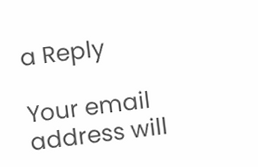a Reply

Your email address will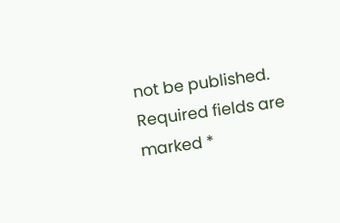not be published. Required fields are marked *